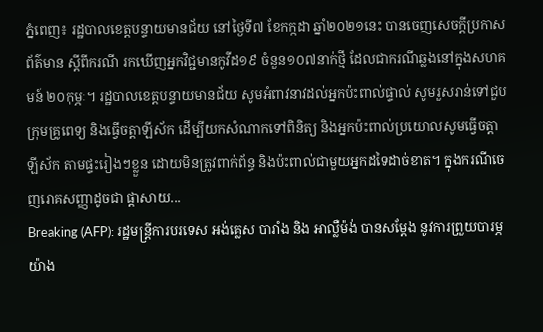ភ្នំពេញ៖ រដ្ឋបាលខេត្តបន្ទាយមានជ័យ នៅថ្ងៃទី៧ ខែកក្កដា ឆ្នាំ២០២១នេះ បានចេញសេចក្ដីប្រកាសព័ត៌មាន ស្ដីពីករណី រកឃើញអ្នកវិជ្ជមានកូវីដ១៩ ចំនួន១០៧នាក់ថ្មី ដែលជាករណីឆ្លងនៅក្នុងសហគមន៍ ២០កុម្ភៈ។ រដ្ឋបាលខេត្តបន្ទាយមានជ័យ សូមអំពាវនាវដល់អ្នកប៉ះពាល់ផ្ទាល់ សូមរួសរាន់ទៅជួបក្រុមគ្រូពេទ្យ និងធ្វើចត្តាឡីស័ក ដើម្បីយកសំណាកទៅពិនិត្យ និងអ្នកប៉ះពាល់ប្រយោលសូមធ្វើចត្តាឡីស័ក តាមផ្ទះរៀងៗខ្លួន ដោយមិនត្រូវពាក់ព័ន្ធ និងប៉ះពាល់ជាមួយអ្នកដទៃដាច់ខាត។ ក្នុងករណីចេញរោគសញ្ញាដូចជា ផ្ដាសាយ...
Breaking (AFP): រដ្ឋមន្ត្រីការបរទេស អង់គ្លេស បារាំង និង អាល្លឺម៉ង់ បានសម្តែង នូវការព្រួយបារម្ភ យ៉ាង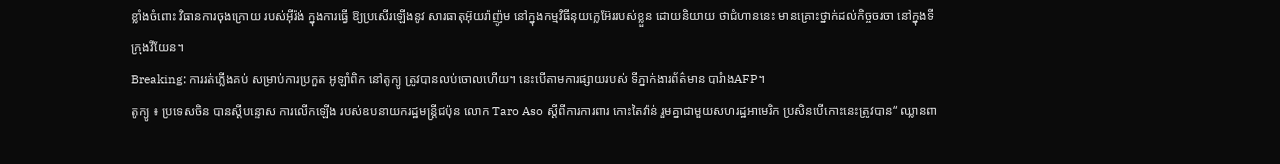ខ្លាំងចំពោះ វិធានការចុងក្រោយ របស់អ៊ីរ៉ង់ ក្នុងការធ្វើ ឱ្យប្រសើរឡើងនូវ សារធាតុអ៊ុយរ៉ាញ៉ូម នៅក្នុងកម្មវិធីនុយក្លេអ៊ែររបស់ខ្លួន ដោយនិយាយ ថាជំហាននេះ មានគ្រោះថ្នាក់ដល់កិច្ចចរចា នៅក្នុងទីក្រុងវីយែន។
Breaking: ការរត់ភ្លើងគប់ សម្រាប់ការប្រកួត អូឡាំពិក នៅតូក្យូ ត្រូវបានលប់ចោលហើយ។ នេះបើតាមការផ្សាយរបស់ ទីភ្នាក់ងារព័ត៌មាន បារំាងAFP។
តូក្យូ ៖ ប្រទេសចិន បានស្តីបន្ទោស ការលើកឡើង របស់ឧបនាយករដ្ឋមន្រ្តីជប៉ុន លោក Taro Aso ស្តីពីការការពារ កោះតៃវ៉ាន់ រួមគ្នាជាមួយសហរដ្ឋអាមេរិក ប្រសិនបើកោះនេះត្រូវបាន“ ឈ្លានពា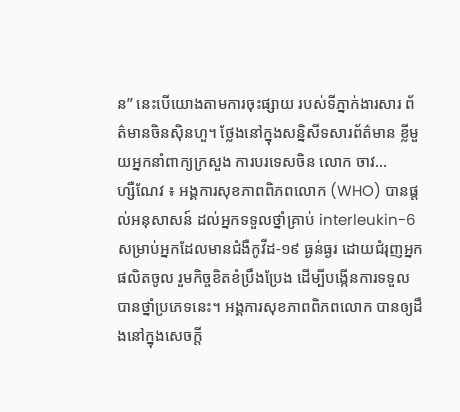ន” នេះបើយោងតាមការចុះផ្សាយ របស់ទីភ្នាក់ងារសារ ព័ត៌មានចិនស៊ិនហួ។ ថ្លែងនៅក្នុងសន្និសីទសារព័ត៌មាន ខ្លីមួយអ្នកនាំពាក្យក្រសួង ការបរទេសចិន លោក ចាវ...
ហ្សឺណែវ ៖ អង្គការសុខភាពពិភពលោក (WHO) បានផ្តល់អនុសាសន៍ ដល់អ្នកទទួលថ្នាំគ្រាប់ interleukin-6 សម្រាប់អ្នកដែលមានជំងឺកូវីដ-១៩ ធ្ងន់ធ្ងរ ដោយជំរុញអ្នកផលិតចូល រួមកិច្ចខិតខំប្រឹងប្រែង ដើម្បីបង្កើនការទទួល បានថ្នាំប្រភេទនេះ។ អង្គការសុខភាពពិភពលោក បានឲ្យដឹងនៅក្នុងសេចក្តី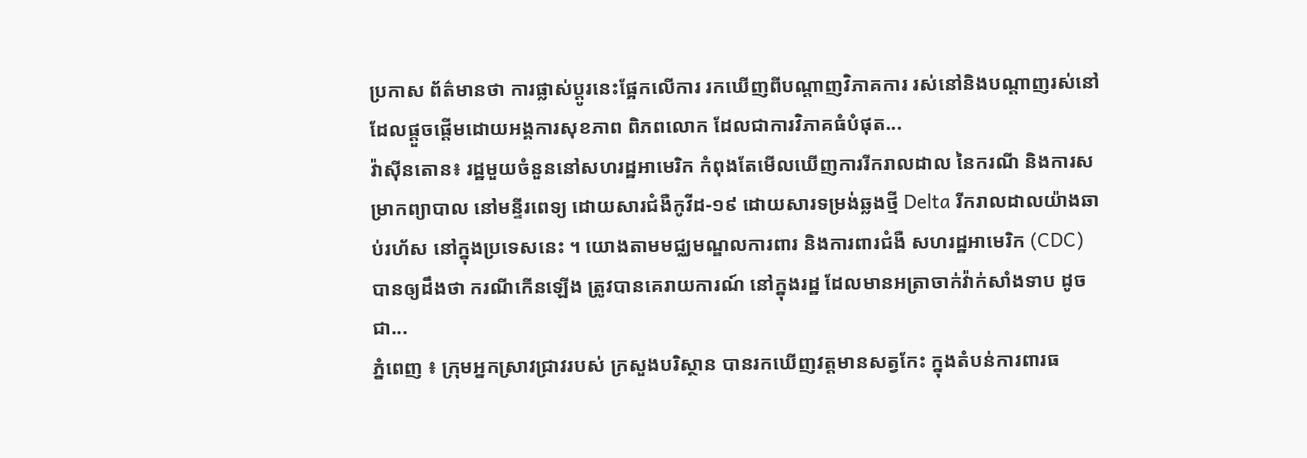ប្រកាស ព័ត៌មានថា ការផ្លាស់ប្តូរនេះផ្អែកលើការ រកឃើញពីបណ្តាញវិភាគការ រស់នៅនិងបណ្តាញរស់នៅ ដែលផ្តួចផ្តើមដោយអង្គការសុខភាព ពិភពលោក ដែលជាការវិភាគធំបំផុត...
វ៉ាស៊ីនតោន៖ រដ្ឋមួយចំនួននៅសហរដ្ឋអាមេរិក កំពុងតែមើលឃើញការរីករាលដាល នៃករណី និងការសម្រាកព្យាបាល នៅមន្ទីរពេទ្យ ដោយសារជំងឺកូវីដ-១៩ ដោយសារទម្រង់ឆ្លងថ្មី Delta រីករាលដាលយ៉ាងឆាប់រហ័ស នៅក្នុងប្រទេសនេះ ។ យោងតាមមជ្ឈមណ្ឌលការពារ និងការពារជំងឺ សហរដ្ឋអាមេរិក (CDC) បានឲ្យដឹងថា ករណីកើនឡើង ត្រូវបានគេរាយការណ៍ នៅក្នុងរដ្ឋ ដែលមានអត្រាចាក់វ៉ាក់សាំងទាប ដូចជា...
ភ្នំពេញ ៖ ក្រុមអ្នកស្រាវជ្រាវរបស់ ក្រសួងបរិស្ថាន បានរកឃើញវត្តមានសត្វកែះ ក្នុងតំបន់ការពារធ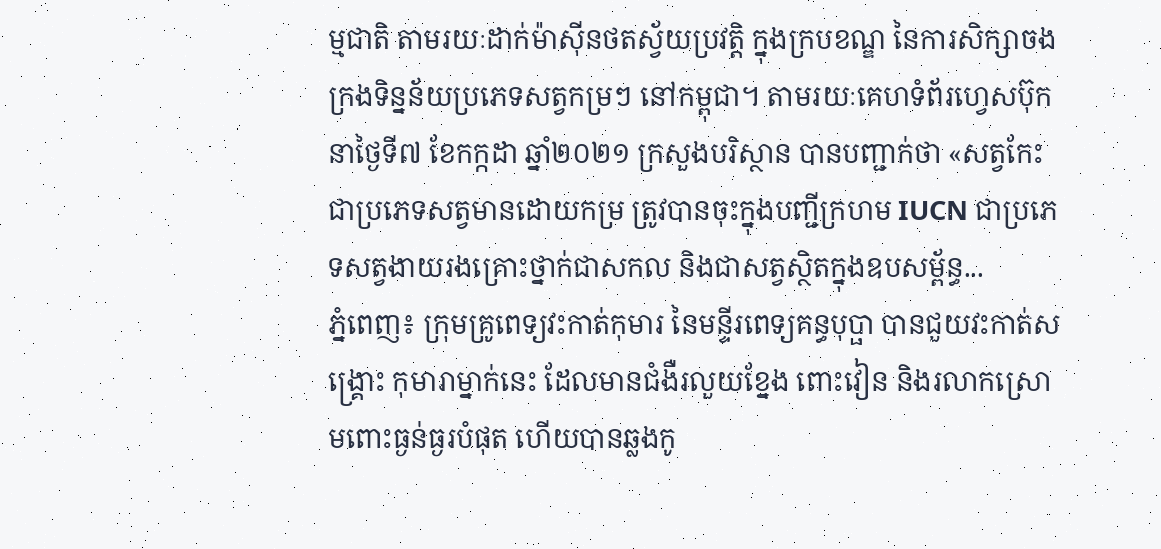ម្មជាតិ តាមរយៈដាក់ម៉ាស៊ីនថតស្វ័យប្រវត្តិ ក្នុងក្របខណ្ឌ នៃការសិក្សាចងក្រងទិន្នន័យប្រភេទសត្វកម្រៗ នៅកម្ពុជា។ តាមរយៈគេហទំព័រហ្វេសប៊ុក នាថ្ងៃទី៧ ខែកក្កដា ឆ្នាំ២០២១ ក្រសួងបរិស្ថាន បានបញ្ជាក់ថា «សត្វកែះ ជាប្រភេទសត្វមានដោយកម្រ ត្រូវបានចុះក្នុងបញ្ជីក្រហម IUCN ជាប្រភេទសត្វងាយរងគ្រោះថ្នាក់ជាសកល និងជាសត្វស្ថិតក្នុងឧបសម្ព័ន្ធ...
ភ្នំពេញ៖ ក្រុមគ្រូពេទ្យវះកាត់កុមារ នៃមន្ទីរពេទ្យគន្ធបុប្ផា បានជួយវះកាត់សង្រ្គោះ កុមារាម្នាក់នេះ ដែលមានជំងឺរលួយខ្នែង ពោះវៀន និងរលាកស្រោមពោះធ្ងន់ធ្ងរបំផុត ហើយបានឆ្លងកូ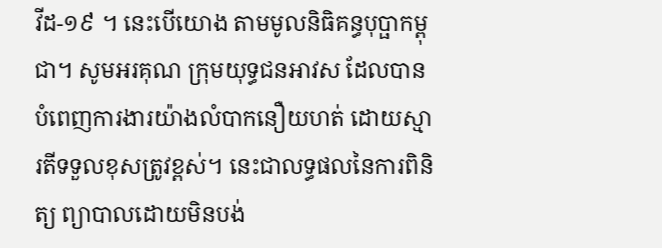វីដ-១៩ ។ នេះបើយោង តាមមូលនិធិគន្ធបុប្ផាកម្ពុជា។ សូមអរគុណ ក្រុមយុទ្ធជនអាវស ដែលបានបំពេញការងារយ៉ាងលំបាកនឿយហត់ ដោយស្មារតីទទួលខុសត្រូវខ្ពស់។ នេះជាលទ្ធផលនៃការពិនិត្យ ព្យាបាលដោយមិនបង់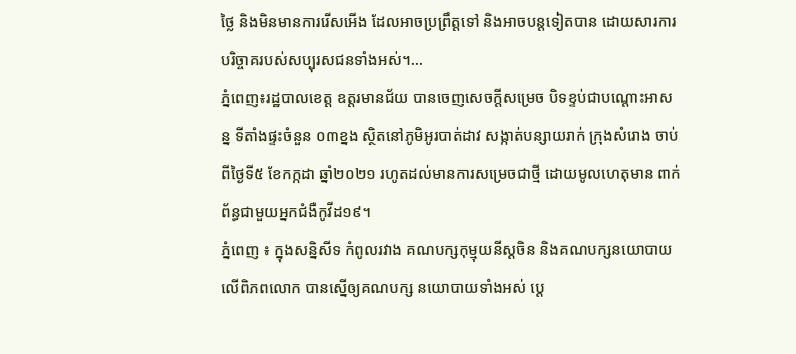ថ្លៃ និងមិនមានការរើសអើង ដែលអាចប្រព្រឹត្តទៅ និងអាចបន្តទៀតបាន ដោយសារការបរិច្ចាគរបស់សប្បុរសជនទាំងអស់។...
ភ្នំពេញ៖រដ្ឋបាលខេត្ត ឧត្ដរមានជ័យ បានចេញសេចក្ដីសម្រេច បិទខ្ទប់ជាបណ្តោះអាសន្ន ទីតាំងផ្ទះចំនួន ០៣ខ្នង ស្ថិតនៅភូមិអូរបាត់ដាវ សង្កាត់បន្សាយរាក់ ក្រុងសំរោង ចាប់ពីថ្ងៃទី៥ ខែកក្កដា ឆ្នាំ២០២១ រហូតដល់មានការសម្រេចជាថ្មី ដោយមូលហេតុមាន ពាក់ព័ន្ធជាមួយអ្នកជំងឺកូវីដ១៩។
ភ្នំពេញ ៖ ក្នុងសន្និសីទ កំពូលរវាង គណបក្សកុម្មុយនីស្ដចិន និងគណបក្សនយោបាយ លើពិភពលោក បានស្នើឲ្យគណបក្ស នយោបាយទាំងអស់ ប្តេ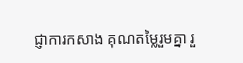ជ្ញាការកសាង គុណតម្លៃរួមគ្នា រួ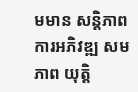មមាន សន្តិភាព ការអភិវឌ្ឍ សមភាព យុត្តិ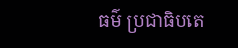ធម៌ ប្រជាធិបតេ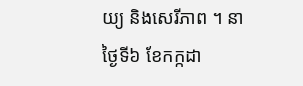យ្យ និងសេរីភាព ។ នាថ្ងៃទី៦ ខែកក្កដា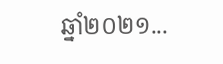ឆ្នាំ២០២១...